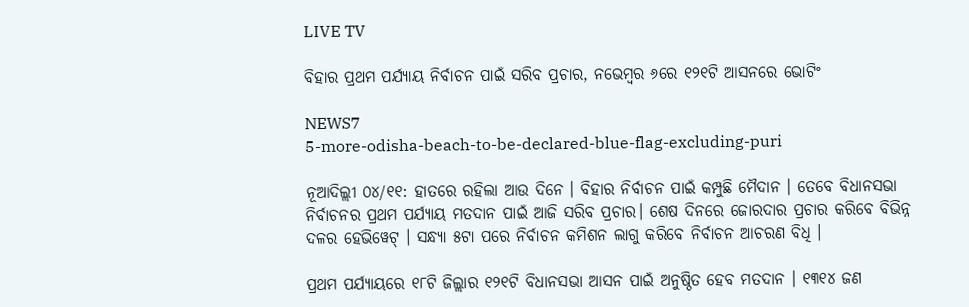LIVE TV

ବିହାର ପ୍ରଥମ ପର୍ଯ୍ୟାୟ ନିର୍ବାଚନ ପାଇଁ ସରିବ ପ୍ରଚାର, ନଭେମ୍ବର ୬ରେ ୧୨୧ଟି ଆସନରେ ଭୋଟିଂ

NEWS7
5-more-odisha-beach-to-be-declared-blue-flag-excluding-puri

ନୂଆଦିଲ୍ଲୀ ୦୪/୧୧: ହାତରେ ରହିଲା ଆଉ ଦିନେ । ବିହାର ନିର୍ବାଚନ ପାଇଁ କମ୍ପୁଛି ମୈଦାନ । ତେବେ ବିଧାନସଭା ନିର୍ବାଚନର ପ୍ରଥମ ପର୍ଯ୍ୟାୟ ମତଦାନ ପାଇଁ ଆଜି ସରିବ ପ୍ରଚାର। ଶେଷ ଦିନରେ ଜୋରଦାର ପ୍ରଚାର କରିବେ ବିଭିନ୍ନ ଦଳର ହେଭିୱେଟ୍ । ସନ୍ଧ୍ୟା ୫ଟା ପରେ ନିର୍ବାଚନ କମିଶନ ଲାଗୁ କରିବେ ନିର୍ବାଚନ ଆଚରଣ ବିଧି ।

ପ୍ରଥମ ପର୍ଯ୍ୟାୟରେ ୧୮ଟି ଜିଲ୍ଲାର ୧୨୧ଟି ବିଧାନସଭା ଆସନ ପାଇଁ ଅନୁଷ୍ଠିତ ହେବ ମତଦାନ । ୧୩୧୪ ଜଣ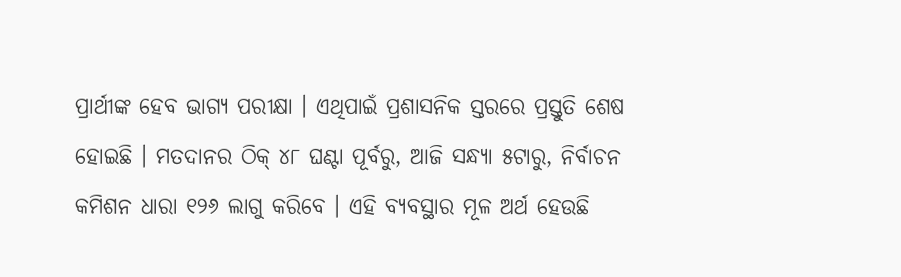ପ୍ରାର୍ଥୀଙ୍କ ହେବ ଭାଗ୍ୟ ପରୀକ୍ଷା । ଏଥିପାଇଁ ପ୍ରଶାସନିକ ସ୍ତରରେ ପ୍ରସ୍ତୁତି ଶେଷ ହୋଇଛି । ମତଦାନର ଠିକ୍ ୪୮ ଘଣ୍ଟା ପୂର୍ବରୁ, ଆଜି ସନ୍ଧ୍ୟା ୫ଟାରୁ, ନିର୍ବାଚନ କମିଶନ ଧାରା ୧୨୬ ଲାଗୁ କରିବେ । ଏହି ବ୍ୟବସ୍ଥାର ମୂଳ ଅର୍ଥ ହେଉଛି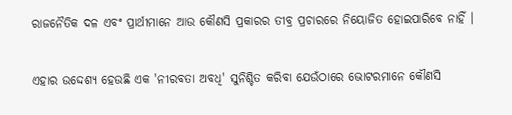ରାଜନୈତିକ ଦଳ ଏବଂ ପ୍ରାର୍ଥୀମାନେ ଆଉ କୌଣସି ପ୍ରକାରର ତୀବ୍ର ପ୍ରଚାରରେ ନିୟୋଜିତ ହୋଇପାରିବେ ନାହିଁ ।

ଏହାର ଉଦ୍ଦେଶ୍ୟ ହେଉଛି ଏକ 'ନୀରବତା ଅବଧି' ସୁନିଶ୍ଚିତ କରିବା ଯେଉଁଠାରେ ଭୋଟରମାନେ କୌଣସି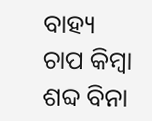ବାହ୍ୟ ଚାପ କିମ୍ବା ଶବ୍ଦ ବିନା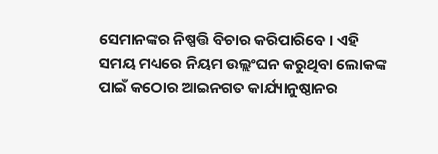ସେମାନଙ୍କର ନିଷ୍ପତ୍ତି ବିଚାର କରିପାରିବେ । ଏହି ସମୟ ମଧ୍ୟରେ ନିୟମ ଉଲ୍ଲଂଘନ କରୁଥିବା ଲୋକଙ୍କ ପାଇଁ କଠୋର ଆଇନଗତ କାର୍ଯ୍ୟାନୁଷ୍ଠାନର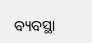ବ୍ୟବସ୍ଥା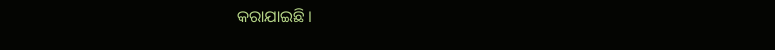କରାଯାଇଛି ।